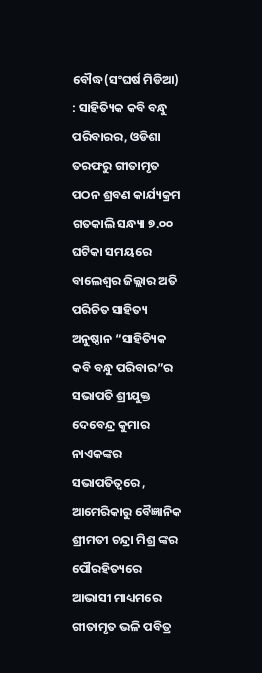ବୌଦ୍ଧ(ସଂଘର୍ଷ ମିଡିଆ) : ସାହିତ୍ୟିକ କବି ବନ୍ଧୁ ପରିବାରର, ଓଡିଶା ତରଫରୁ ଗୀତାମୃତ ପଠନ ଶ୍ରବଣ କାର୍ଯ୍ୟକ୍ରମ ଗତକାଲି ସନ୍ଧ୍ୟା ୭.୦୦ ଘଟିକା ସମୟରେ
ବାଲେଶ୍ବର ଜିଲ୍ଲାର ଅତି ପରିଚିତ ସାହିତ୍ୟ ଅନୁଷ୍ଠାନ “ସାହିତ୍ୟିକ କବି ବନ୍ଧୁ ପରିବାର”ର ସଭାପତି ଶ୍ରୀଯୁକ୍ତ ଦେବେନ୍ଦ୍ର କୁମାର ନାଏକଙ୍କର ସଭାପତିତ୍ୱରେ , ଆମେରିକାରୁ ବୈଜ୍ଞାନିକ ଶ୍ରୀମତୀ ଚନ୍ଦ୍ରା ମିଶ୍ର ଙ୍କର ପୌରହିତ୍ୟରେ ଆଭାସୀ ମାଧ୍ୟମରେ ଗୀତାମୃତ ଭଳି ପବିତ୍ର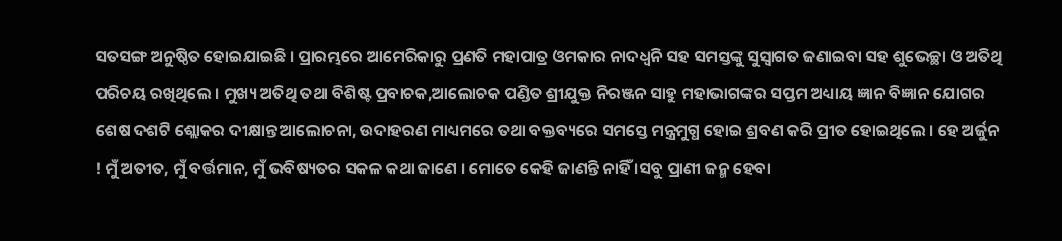ସତସଙ୍ଗ ଅନୁଷ୍ଠିତ ହୋଇଯାଇଛି । ପ୍ରାରମ୍ଭରେ ଆମେରିକାରୁ ପ୍ରଣତି ମହାପାତ୍ର ଓମକାର ନାଦଧ୍ବନି ସହ ସମସ୍ତଙ୍କୁ ସୁସ୍ଵାଗତ ଜଣାଇବା ସହ ଶୁଭେଚ୍ଛା ଓ ଅତିଥି ପରିଚୟ ରଖିଥିଲେ । ମୁଖ୍ୟ ଅତିଥି ତଥା ବିଶିଷ୍ଟ ପ୍ରବାଚକ,ଆଲୋଚକ ପଣ୍ଡିତ ଶ୍ରୀଯୁକ୍ତ ନିରଞ୍ଜନ ସାହୁ ମହାଭାଗଙ୍କର ସପ୍ତମ ଅଧ୍ୟାୟ ଜ୍ଞାନ ବିଜ୍ଞାନ ଯୋଗର ଶେଷ ଦଶଟି ଶ୍ଲୋକର ଦୀକ୍ଷାନ୍ତ ଆଲୋଚନା, ଉଦାହରଣ ମାଧ୍ୟମରେ ତଥା ବକ୍ତବ୍ୟରେ ସମସ୍ତେ ମନ୍ତ୍ରମୁଗ୍ଧ ହୋଇ ଶ୍ରବଣ କରି ପ୍ରୀତ ହୋଇଥିଲେ । ହେ ଅର୍ଜୁନ ! ମୁଁ ଅତୀତ, ମୁଁ ବର୍ତ୍ତମାନ, ମୁଁ ଭବିଷ୍ୟତର ସକଳ କଥା ଜାଣେ । ମୋତେ କେହି ଜାଣନ୍ତି ନାହିଁ ।ସବୁ ପ୍ରାଣୀ ଜନ୍ମ ହେବା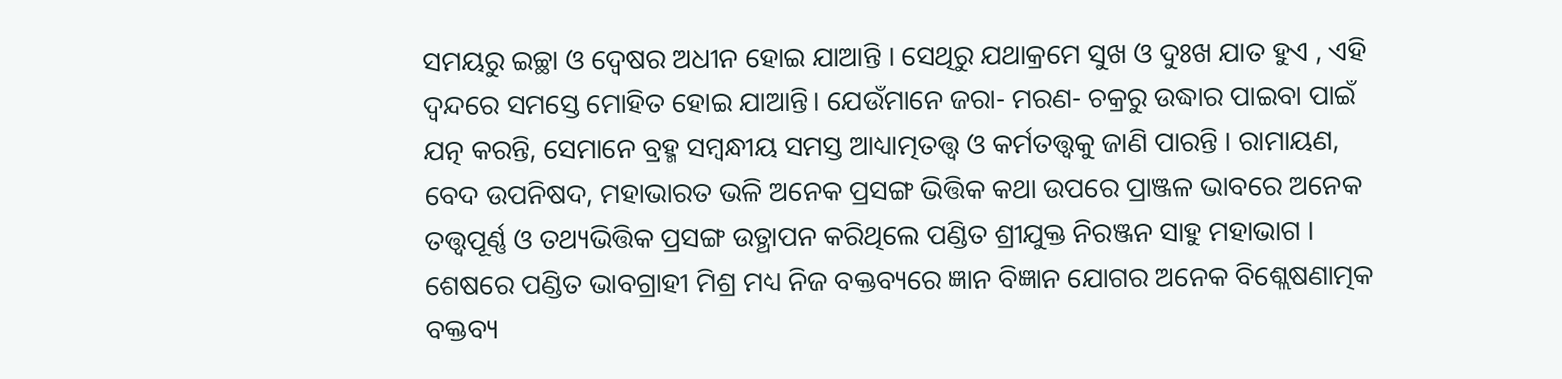ସମୟରୁ ଇଚ୍ଛା ଓ ଦ୍ବେଷର ଅଧୀନ ହୋଇ ଯାଆନ୍ତି । ସେଥିରୁ ଯଥାକ୍ରମେ ସୁଖ ଓ ଦୁଃଖ ଯାତ ହୁଏ , ଏହି ଦ୍ବନ୍ଦରେ ସମସ୍ତେ ମୋହିତ ହୋଇ ଯାଆନ୍ତି। ଯେଉଁମାନେ ଜରା- ମରଣ- ଚକ୍ରରୁ ଉଦ୍ଧାର ପାଇବା ପାଇଁ ଯତ୍ନ କରନ୍ତି, ସେମାନେ ବ୍ରହ୍ମ ସମ୍ବନ୍ଧୀୟ ସମସ୍ତ ଆଧ୍ୟାତ୍ମତତ୍ତ୍ବ ଓ କର୍ମତତ୍ତ୍ବକୁ ଜାଣି ପାରନ୍ତି । ରାମାୟଣ, ବେଦ ଉପନିଷଦ, ମହାଭାରତ ଭଳି ଅନେକ ପ୍ରସଙ୍ଗ ଭିତ୍ତିକ କଥା ଉପରେ ପ୍ରାଞ୍ଜଳ ଭାବରେ ଅନେକ ତତ୍ତ୍ବପୂର୍ଣ୍ଣ ଓ ତଥ୍ୟଭିତ୍ତିକ ପ୍ରସଙ୍ଗ ଉତ୍ଥାପନ କରିଥିଲେ ପଣ୍ଡିତ ଶ୍ରୀଯୁକ୍ତ ନିରଞ୍ଜନ ସାହୁ ମହାଭାଗ । ଶେଷରେ ପଣ୍ଡିତ ଭାବଗ୍ରାହୀ ମିଶ୍ର ମଧ୍ୟ ନିଜ ବକ୍ତବ୍ୟରେ ଜ୍ଞାନ ବିଜ୍ଞାନ ଯୋଗର ଅନେକ ବିଶ୍ଲେଷଣାତ୍ମକ ବକ୍ତବ୍ୟ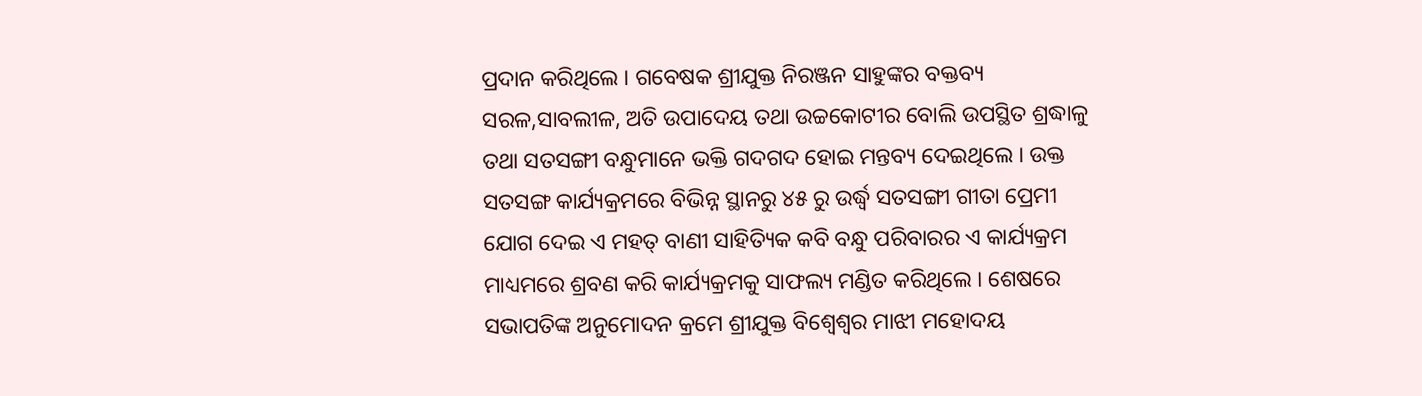ପ୍ରଦାନ କରିଥିଲେ । ଗବେଷକ ଶ୍ରୀଯୁକ୍ତ ନିରଞ୍ଜନ ସାହୁଙ୍କର ବକ୍ତବ୍ୟ ସରଳ,ସାବଲୀଳ, ଅତି ଉପାଦେୟ ତଥା ଉଚ୍ଚକୋଟୀର ବୋଲି ଉପସ୍ଥିତ ଶ୍ରଦ୍ଧାଳୁ ତଥା ସତସଙ୍ଗୀ ବନ୍ଧୁମାନେ ଭକ୍ତି ଗଦଗଦ ହୋଇ ମନ୍ତବ୍ୟ ଦେଇଥିଲେ । ଉକ୍ତ ସତସଙ୍ଗ କାର୍ଯ୍ୟକ୍ରମରେ ବିଭିନ୍ନ ସ୍ଥାନରୁ ୪୫ ରୁ ଉର୍ଦ୍ଧ୍ବ ସତସଙ୍ଗୀ ଗୀତା ପ୍ରେମୀ ଯୋଗ ଦେଇ ଏ ମହତ୍ ବାଣୀ ସାହିତ୍ୟିକ କବି ବନ୍ଧୁ ପରିବାରର ଏ କାର୍ଯ୍ୟକ୍ରମ ମାଧ୍ୟମରେ ଶ୍ରବଣ କରି କାର୍ଯ୍ୟକ୍ରମକୁ ସାଫଲ୍ୟ ମଣ୍ଡିତ କରିଥିଲେ । ଶେଷରେ ସଭାପତିଙ୍କ ଅନୁମୋଦନ କ୍ରମେ ଶ୍ରୀଯୁକ୍ତ ବିଶ୍ବେଶ୍ବର ମାଝୀ ମହୋଦୟ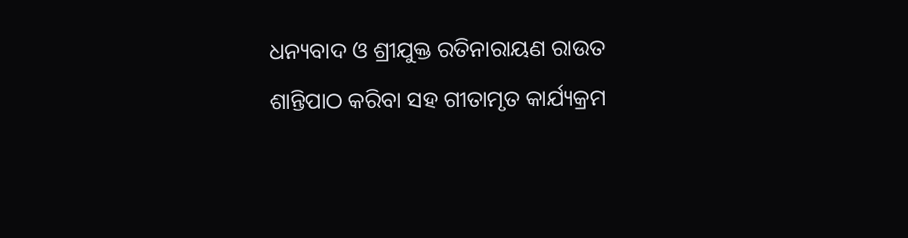ଧନ୍ୟବାଦ ଓ ଶ୍ରୀଯୁକ୍ତ ରତିନାରାୟଣ ରାଉତ ଶାନ୍ତିପାଠ କରିବା ସହ ଗୀତାମୃତ କାର୍ଯ୍ୟକ୍ରମ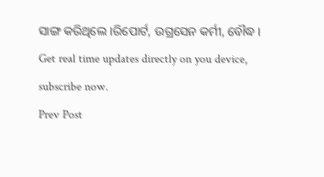ସାଙ୍ଗ କରିଥିଲେ ।ରିପୋର୍ଟ, ଉଗ୍ରସେନ କର୍ମୀ, ବୌଦ୍ଧ ।
Get real time updates directly on you device, subscribe now.
Prev Post